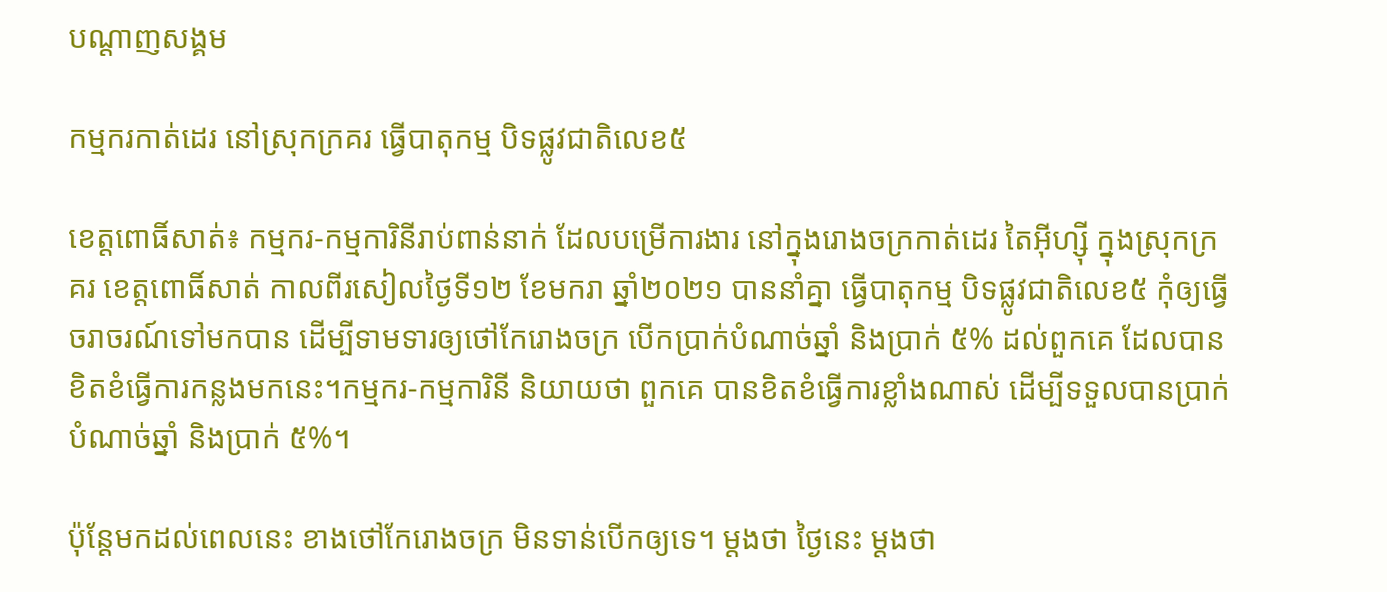បណ្តាញសង្គម

កម្មករកាត់ដេរ នៅស្រុកក្រគរ ធ្វើបាតុកម្ម បិទផ្លូវជាតិលេខ៥

ខេត្តពោធិ៍សាត់៖ កម្មករ‑កម្មការិនីរាប់ពាន់នាក់ ដែលបម្រើការងារ នៅក្នុងរោងចក្រកាត់ដេរ តៃអ៊ីហ្ស៊ី ក្នុងស្រុកក្រគរ ខេត្តពោធិ៍សាត់ កាលពីរសៀលថ្ងៃទី១២ ខែមករា ឆ្នាំ២០២១ បាននាំគ្នា ធ្វើបាតុកម្ម បិទផ្លូវជាតិលេខ៥ កុំឲ្យធ្វើចរាចរណ៍ទៅមកបាន ដើម្បីទាមទារឲ្យថៅកែរោងចក្រ បើកប្រាក់បំណាច់ឆ្នាំ និងប្រាក់ ៥% ដល់ពួកគេ ដែលបានខិតខំធ្វើការកន្លងមកនេះ។កម្មករ‑កម្មការិនី និយាយថា ពួកគេ បានខិតខំធ្វើការខ្លាំងណាស់ ដើម្បីទទួលបានប្រាក់បំណាច់ឆ្នាំ និងប្រាក់ ៥%។

ប៉ុន្តែមកដល់ពេលនេះ ខាងថៅកែរោងចក្រ មិនទាន់បើកឲ្យទេ។ ម្ដងថា ថ្ងៃនេះ ម្ដងថា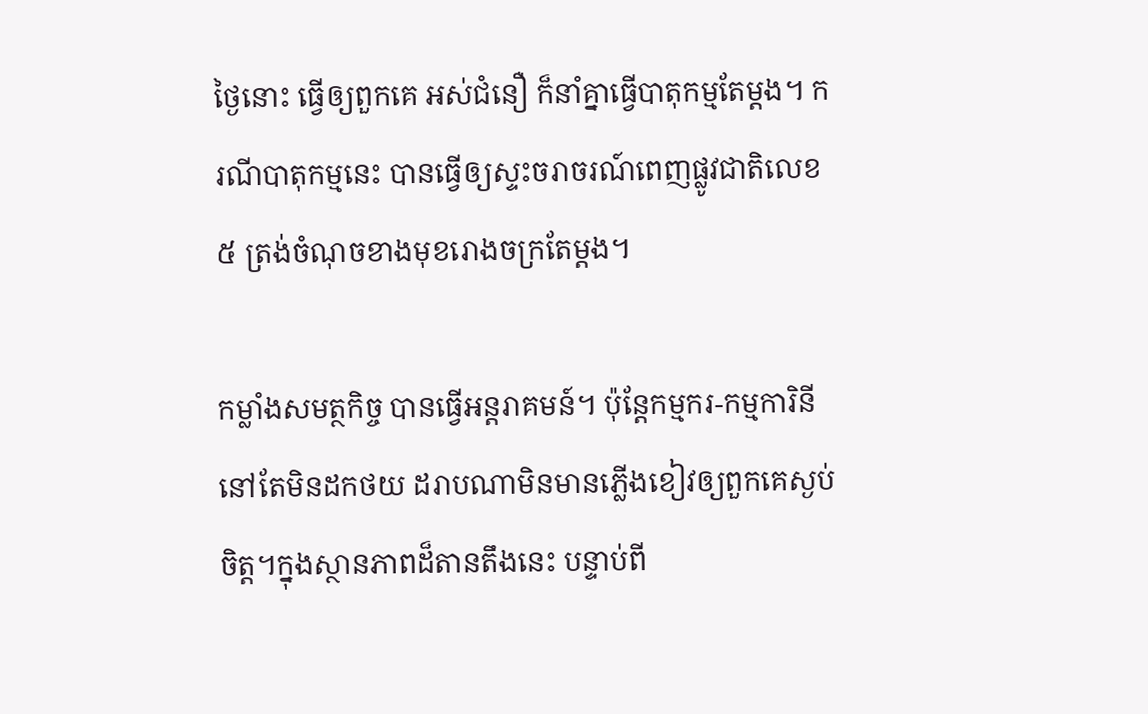ថ្ងៃនោះ ធ្វើឲ្យពួកគេ អស់ជំនឿ ក៏នាំគ្នាធ្វើបាតុកម្មតែម្ដង។ ករណីបាតុកម្មនេះ បានធ្វើឲ្យស្ទះចរាចរណ៍ពេញផ្លូវជាតិលេខ៥ ត្រង់ចំណុចខាងមុខរោងចក្រតែម្ដង។

កម្លាំងសមត្ថកិច្ច បានធ្វើអន្តរាគមន៍។ ប៉ុន្តែកម្មករ‑កម្មការិនី នៅតែមិនដកថយ ដរាបណាមិនមានភ្លើងខៀវឲ្យពួកគេស្ងប់ចិត្ត។ក្នុងស្ថានភាពដ៏តានតឹងនេះ បន្ទាប់ពី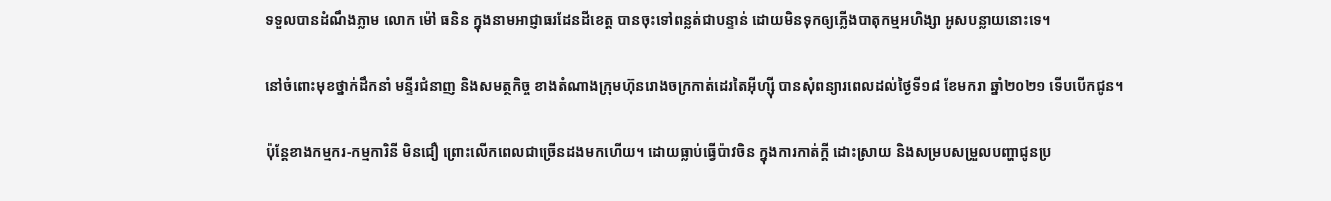ទទួលបានដំណឹងភ្លាម លោក ម៉ៅ ធនិន ក្នុងនាមអាជ្ញាធរដែនដីខេត្ត បានចុះទៅពន្លត់ជាបន្ទាន់ ដោយមិនទុកឲ្យភ្លើងបាតុកម្មអហិង្សា អូសបន្លាយនោះទេ។

នៅចំពោះមុខថ្នាក់ដឹកនាំ មន្ទីរជំនាញ និងសមត្ថកិច្ច ខាងតំណាងក្រុមហ៊ុនរោងចក្រកាត់ដេរតៃអ៊ីហ្ស៊ី បានសុំពន្យារពេលដល់ថ្ងៃទី១៨ ខែមករា ឆ្នាំ២០២១ ទើបបើកជូន។

ប៉ុន្តែខាងកម្មករ‑កម្មការិនី មិនជឿ ព្រោះលើកពេលជាច្រើនដងមកហើយ។ ដោយធ្លាប់ធ្វើប៉ាវចិន ក្នុងការកាត់ក្ដី ដោះស្រាយ និងសម្របសម្រួលបញ្ហាជូនប្រ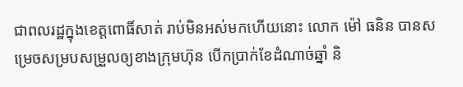ជាពលរដ្ឋក្នុងខេត្តពោធិ៍សាត់ រាប់មិនអស់មកហើយនោះ លោក ម៉ៅ ធនិន បានសម្រេចសម្របសម្រួលឲ្យខាងក្រុមហ៊ុន បើកប្រាក់ខែដំណាច់ឆ្នាំ និ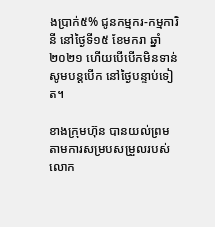ងប្រាក់៥% ជូនកម្មករ‑កម្មការិនី នៅថ្ងៃទី១៥ ខែមករា ឆ្នាំ២០២១ ហើយបើបើកមិនទាន់ សូមបន្តបើក នៅថ្ងៃបន្ទាប់ទៀត។

ខាងក្រុមហ៊ុន បានយល់ព្រម តាមការសម្របសម្រួលរបស់លោក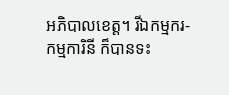អភិបាលខេត្ត។ រីឯកម្មករ‑កម្មការិនី ក៏បានទះ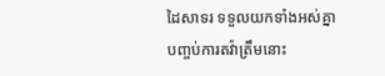ដៃសាទរ ទទួលយកទាំងអស់គ្នា បញ្ចប់ការតវ៉ាត្រឹមនោះ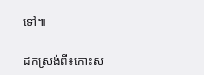ទៅ៕

ដកស្រង់ពី៖កោះស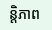ន្តិភាព